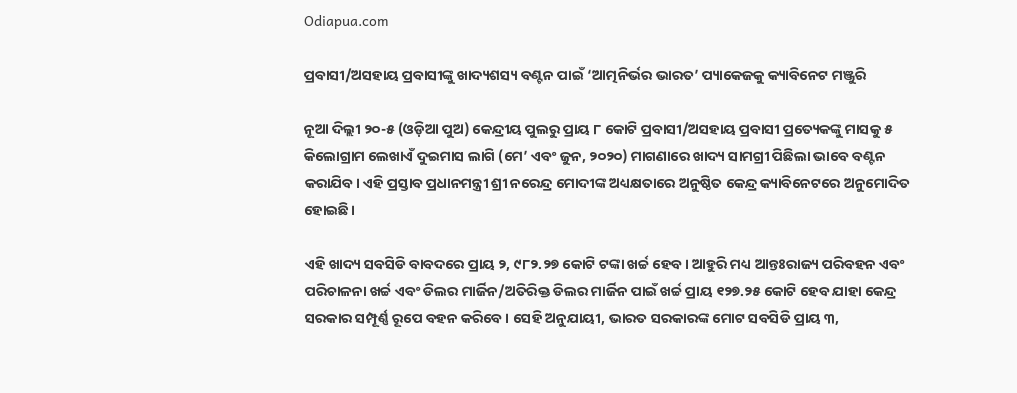Odiapua.com

ପ୍ରବାସୀ/ଅସହାୟ ପ୍ରବାସୀଙ୍କୁ ଖାଦ୍ୟଶସ୍ୟ ବଣ୍ଟନ ପାଇଁ ‘ଆତ୍ମନିର୍ଭର ଭାରତ’ ପ୍ୟାକେଜକୁ କ୍ୟାବିନେଟ ମଞ୍ଜୁରି

ନୂଆ ଦିଲ୍ଲୀ ୨୦-୫ (ଓଡ଼ିଆ ପୁଅ) କେନ୍ଦ୍ରୀୟ ପୁଲରୁ ପ୍ରାୟ ୮ କୋଟି ପ୍ରବାସୀ/ଅସହାୟ ପ୍ରବାସୀ ପ୍ରତ୍ୟେକଙ୍କୁ ମାସକୁ ୫ କିଲୋଗ୍ରାମ ଲେଖାଏଁ ଦୁଇମାସ ଲାଗି (ମେ’ ଏବଂ ଜୁନ, ୨୦୨୦) ମାଗଣାରେ ଖାଦ୍ୟ ସାମଗ୍ରୀ ପିଛିଲା ଭାବେ ବଣ୍ଟନ କରାଯିବ। ଏହି ପ୍ରସ୍ତାବ ପ୍ରଧାନମନ୍ତ୍ରୀ ଶ୍ରୀ ନରେନ୍ଦ୍ର ମୋଦୀଙ୍କ ଅଧ୍ୟକ୍ଷତାରେ ଅନୁଷ୍ଠିତ କେନ୍ଦ୍ର କ୍ୟାବିନେଟରେ ଅନୁମୋଦିତ ହୋଇଛି।

ଏହି ଖାଦ୍ୟ ସବସିଡି ବାବଦରେ ପ୍ରାୟ ୨, ୯୮୨.୨୭ କୋଟି ଟଙ୍କା ଖର୍ଚ୍ଚ ହେବ। ଆହୁରି ମଧ୍ୟ ଆନ୍ତଃରାଜ୍ୟ ପରିବହନ ଏବଂ ପରିଚାଳନା ଖର୍ଚ୍ଚ ଏବଂ ଡିଲର ମାର୍ଜିନ/ଅତିରିକ୍ତ ଡିଲର ମାର୍ଜିନ ପାଇଁ ଖର୍ଚ୍ଚ ପ୍ରାୟ ୧୨୭.୨୫ କୋଟି ହେବ ଯାହା କେନ୍ଦ୍ର ସରକାର ସମ୍ପୂର୍ଣ୍ଣ ରୂପେ ବହନ କରିବେ। ସେହି ଅନୁଯାୟୀ, ଭାରତ ସରକାରଙ୍କ ମୋଟ ସବସିଡି ପ୍ରାୟ ୩,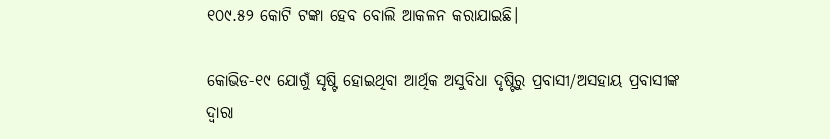୧୦୯.୫୨ କୋଟି ଟଙ୍କା ହେବ ବୋଲି ଆକଳନ କରାଯାଇଛି।

କୋଭିଡ-୧୯ ଯୋଗୁଁ ସୃଷ୍ଟି ହୋଇଥିବା ଆର୍ଥିକ ଅସୁବିଧା ଦୃଷ୍ଟିରୁ ପ୍ରବାସୀ/ଅସହାୟ ପ୍ରବାସୀଙ୍କ ଦ୍ଵାରା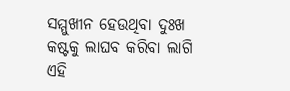ସମ୍ମୁଖୀନ ହେଉଥିବା ଦୁଃଖ କଷ୍ଟକୁ ଲାଘବ କରିବା ଲାଗି ଏହି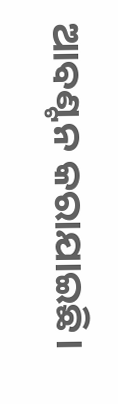ଆବଣ୍ଟନ କରାଯାଇଛି।